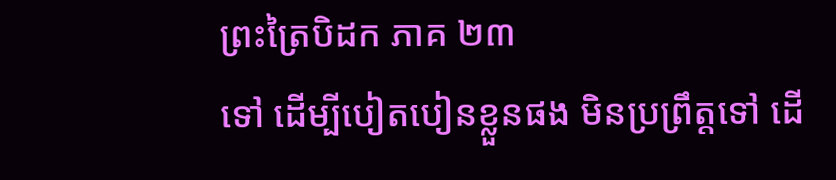ព្រះត្រៃបិដក ភាគ ២៣
ទៅ ដើម្បីបៀតបៀនខ្លួនផង មិនប្រព្រឹត្តទៅ ដើ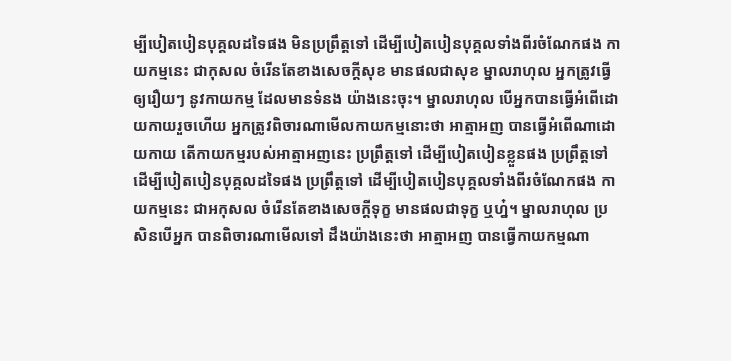ម្បីបៀតបៀនបុគ្គលដទៃផង មិនប្រព្រឹត្តទៅ ដើម្បីបៀតបៀនបុគ្គលទាំងពីរចំណែកផង កាយកម្មនេះ ជាកុសល ចំរើនតែខាងសេចក្តីសុខ មានផលជាសុខ ម្នាលរាហុល អ្នកត្រូវធ្វើឲ្យរឿយៗ នូវកាយកម្ម ដែលមានទំនង យ៉ាងនេះចុះ។ ម្នាលរាហុល បើអ្នកបានធ្វើអំពើដោយកាយរួចហើយ អ្នកត្រូវពិចារណាមើលកាយកម្មនោះថា អាត្មាអញ បានធ្វើអំពើណាដោយកាយ តើកាយកម្មរបស់អាត្មាអញនេះ ប្រព្រឹត្តទៅ ដើម្បីបៀតបៀនខ្លួនផង ប្រព្រឹត្តទៅដើម្បីបៀតបៀនបុគ្គលដទៃផង ប្រព្រឹត្តទៅ ដើម្បីបៀតបៀនបុគ្គលទាំងពីរចំណែកផង កាយកម្មនេះ ជាអកុសល ចំរើនតែខាងសេចក្តីទុក្ខ មានផលជាទុក្ខ ឬហ្ន៎។ ម្នាលរាហុល ប្រសិនបើអ្នក បានពិចារណាមើលទៅ ដឹងយ៉ាងនេះថា អាត្មាអញ បានធ្វើកាយកម្មណា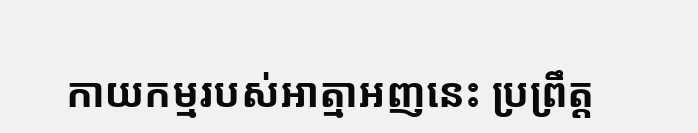កាយកម្មរបស់អាត្មាអញនេះ ប្រព្រឹត្ត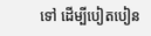ទៅ ដើម្បីបៀតបៀន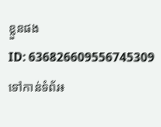ខ្លួនផង
ID: 636826609556745309
ទៅកាន់ទំព័រ៖